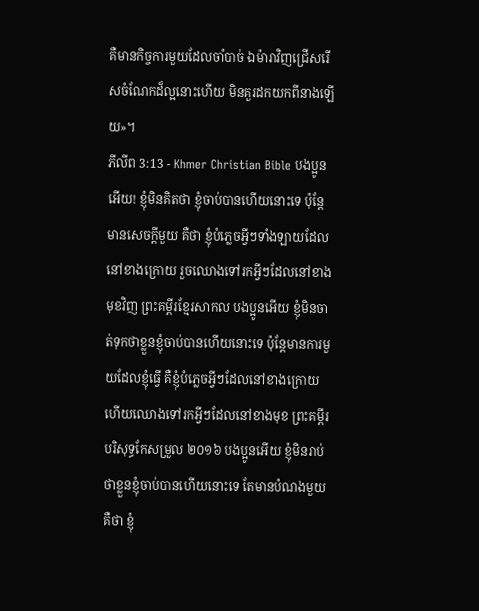គឺមានកិច្ចការមួយដែលចាំបាច់ ឯម៉ារាវិញជ្រើសរើសចំណែកដ៏ល្អនោះហើយ មិនគួរដកយកពីនាងឡើយ»។
ភីលីព 3:13 - Khmer Christian Bible បងប្អូនអើយ! ខ្ញុំមិនគិតថា ខ្ញុំចាប់បានហើយនោះទេ ប៉ុន្ដែមានសេចក្ដីមួយ គឺថា ខ្ញុំបំភ្លេចអ្វីៗទាំងឡាយដែលនៅខាងក្រោយ រួចឈោងទៅរកអ្វីៗដែលនៅខាងមុខវិញ ព្រះគម្ពីរខ្មែរសាកល បងប្អូនអើយ ខ្ញុំមិនចាត់ទុកថាខ្លួនខ្ញុំចាប់បានហើយនោះទេ ប៉ុន្តែមានការមួយដែលខ្ញុំធ្វើ គឺខ្ញុំបំភ្លេចអ្វីៗដែលនៅខាងក្រោយ ហើយឈោងទៅរកអ្វីៗដែលនៅខាងមុខ ព្រះគម្ពីរបរិសុទ្ធកែសម្រួល ២០១៦ បងប្អូនអើយ ខ្ញុំមិនរាប់ថាខ្លួនខ្ញុំចាប់បានហើយនោះទេ តែមានបំណងមួយ គឺថា ខ្ញុំ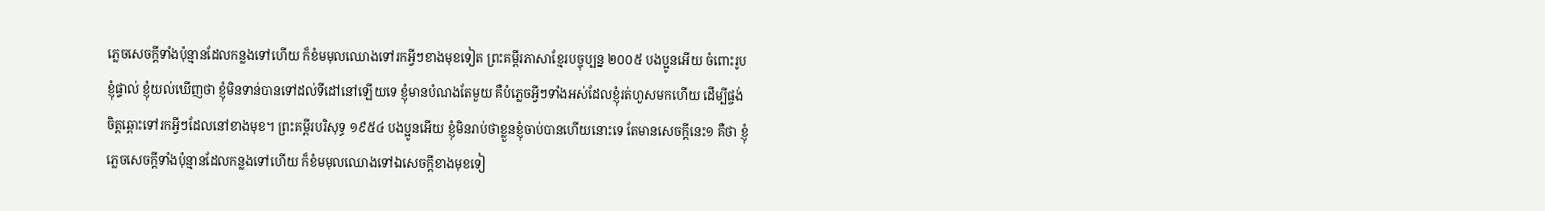ភ្លេចសេចក្ដីទាំងប៉ុន្មានដែលកន្លងទៅហើយ ក៏ខំមមុលឈោងទៅរកអ្វីៗខាងមុខទៀត ព្រះគម្ពីរភាសាខ្មែរបច្ចុប្បន្ន ២០០៥ បងប្អូនអើយ ចំពោះរូបខ្ញុំផ្ទាល់ ខ្ញុំយល់ឃើញថា ខ្ញុំមិនទាន់បានទៅដល់ទីដៅនៅឡើយទេ ខ្ញុំមានបំណងតែមួយ គឺបំភ្លេចអ្វីៗទាំងអស់ដែលខ្ញុំរត់ហួសមកហើយ ដើម្បីផ្ចង់ចិត្តឆ្ពោះទៅរកអ្វីៗដែលនៅខាងមុខ។ ព្រះគម្ពីរបរិសុទ្ធ ១៩៥៤ បងប្អូនអើយ ខ្ញុំមិនរាប់ថាខ្លួនខ្ញុំចាប់បានហើយនោះទេ តែមានសេចក្ដីនេះ១ គឺថា ខ្ញុំភ្លេចសេចក្ដីទាំងប៉ុន្មានដែលកន្លងទៅហើយ ក៏ខំមមុលឈោងទៅឯសេចក្ដីខាងមុខទៀ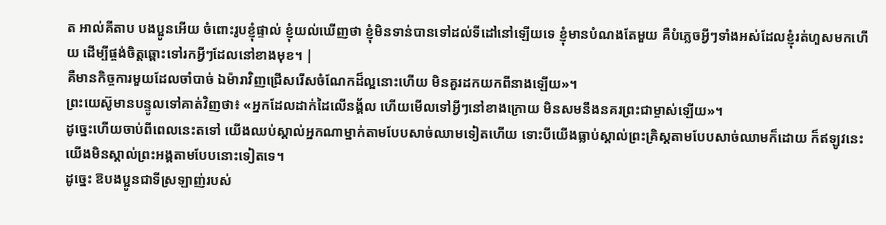ត អាល់គីតាប បងប្អូនអើយ ចំពោះរូបខ្ញុំផ្ទាល់ ខ្ញុំយល់ឃើញថា ខ្ញុំមិនទាន់បានទៅដល់ទីដៅនៅឡើយទេ ខ្ញុំមានបំណងតែមួយ គឺបំភ្លេចអ្វីៗទាំងអស់ដែលខ្ញុំរត់ហួសមកហើយ ដើម្បីផ្ចង់ចិត្ដឆ្ពោះទៅរកអ្វីៗដែលនៅខាងមុខ។ |
គឺមានកិច្ចការមួយដែលចាំបាច់ ឯម៉ារាវិញជ្រើសរើសចំណែកដ៏ល្អនោះហើយ មិនគួរដកយកពីនាងឡើយ»។
ព្រះយេស៊ូមានបន្ទូលទៅគាត់វិញថា៖ «អ្នកដែលដាក់ដៃលើនង្គ័ល ហើយមើលទៅអ្វីៗនៅខាងក្រោយ មិនសមនឹងនគរព្រះជាម្ចាស់ឡើយ»។
ដូច្នេះហើយចាប់ពីពេលនេះតទៅ យើងឈប់ស្គាល់អ្នកណាម្នាក់តាមបែបសាច់ឈាមទៀតហើយ ទោះបីយើងធ្លាប់ស្គាល់ព្រះគ្រិស្ដតាមបែបសាច់ឈាមក៏ដោយ ក៏ឥឡូវនេះ យើងមិនស្គាល់ព្រះអង្គតាមបែបនោះទៀតទេ។
ដូច្នេះ ឱបងប្អូនជាទីស្រឡាញ់របស់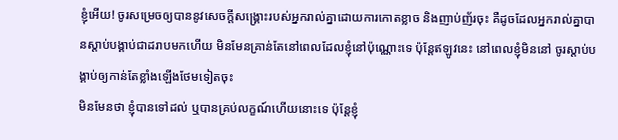ខ្ញុំអើយ! ចូរសម្រេចឲ្យបាននូវសេចក្ដីសង្គ្រោះរបស់អ្នករាល់គ្នាដោយការកោតខ្លាច និងញាប់ញ័រចុះ គឺដូចដែលអ្នករាល់គ្នាបានស្ដាប់បង្គាប់ជាដរាបមកហើយ មិនមែនគ្រាន់តែនៅពេលដែលខ្ញុំនៅប៉ុណ្ណោះទេ ប៉ុន្ដែឥឡូវនេះ នៅពេលខ្ញុំមិននៅ ចូរស្ដាប់បង្គាប់ឲ្យកាន់តែខ្លាំងឡើងថែមទៀតចុះ
មិនមែនថា ខ្ញុំបានទៅដល់ ឬបានគ្រប់លក្ខណ៍ហើយនោះទេ ប៉ុន្ដែខ្ញុំ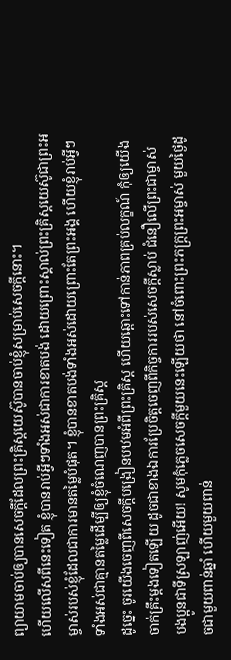ព្យាយាមចាប់ឲ្យបានសេចក្ដីដែលព្រះគ្រិស្ដយេស៊ូបានចាប់ខ្ញុំសម្រាប់សេចក្ដីនោះ។
ហើយលើសពីនេះទៀត ខ្ញុំបានរាប់អ្វីៗទាំងអស់ជាការខាតបង់ ដោយព្រោះស្គាល់ព្រះគ្រិស្ដយេស៊ូជាព្រះអម្ចាស់របស់ខ្ញុំដែលជាការមានតម្លៃបំផុត។ ខ្ញុំបានខាតបង់ទាំងអស់ដោយព្រោះតែព្រះអង្គ ហើយខ្ញុំរាប់អ្វីៗទាំងអស់ជាគ្មានតម្លៃដើម្បីឲ្យខ្ញុំចំណេញបានព្រះគ្រិស្ដ
ដូច្នេះ ចូរយើងចេញពីសេចក្ដីបង្រៀនបឋមអំពីព្រះគ្រិស្ដ ហើយឆ្ពោះទៅកាន់ភាពគ្រប់លក្ខណ៍ កុំឲ្យយើងចាក់គ្រឹះម្ដងទៀតឡើយ ដូចជាខាងឯការប្រែចិត្ដចេញពីកិច្ចការរបស់សេចក្ដីស្លាប់ ជំនឿលើព្រះជាម្ចាស់
បងប្អូនជាទីស្រឡាញ់អើយ! សូមកុំភ្លេចសេចក្ដីមួយនេះឡើយថា នៅចំពោះព្រះភក្ដ្រព្រះអម្ចាស់ មួយថ្ងៃដូចជាមួយពាន់ឆ្នាំ ហើយមួយពាន់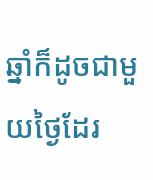ឆ្នាំក៏ដូចជាមួយថ្ងៃដែរ